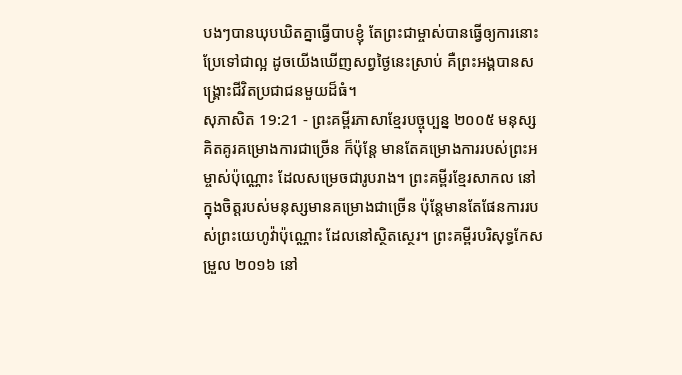បងៗបានឃុបឃិតគ្នាធ្វើបាបខ្ញុំ តែព្រះជាម្ចាស់បានធ្វើឲ្យការនោះ ប្រែទៅជាល្អ ដូចយើងឃើញសព្វថ្ងៃនេះស្រាប់ គឺព្រះអង្គបានសង្គ្រោះជីវិតប្រជាជនមួយដ៏ធំ។
សុភាសិត 19:21 - ព្រះគម្ពីរភាសាខ្មែរបច្ចុប្បន្ន ២០០៥ មនុស្សគិតគូរគម្រោងការជាច្រើន ក៏ប៉ុន្តែ មានតែគម្រោងការរបស់ព្រះអម្ចាស់ប៉ុណ្ណោះ ដែលសម្រេចជារូបរាង។ ព្រះគម្ពីរខ្មែរសាកល នៅក្នុងចិត្តរបស់មនុស្សមានគម្រោងជាច្រើន ប៉ុន្តែមានតែផែនការរបស់ព្រះយេហូវ៉ាប៉ុណ្ណោះ ដែលនៅស្ថិតស្ថេរ។ ព្រះគម្ពីរបរិសុទ្ធកែសម្រួល ២០១៦ នៅ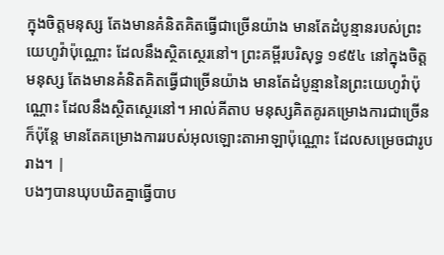ក្នុងចិត្តមនុស្ស តែងមានគំនិតគិតធ្វើជាច្រើនយ៉ាង មានតែដំបូន្មានរបស់ព្រះយេហូវ៉ាប៉ុណ្ណោះ ដែលនឹងស្ថិតស្ថេរនៅ។ ព្រះគម្ពីរបរិសុទ្ធ ១៩៥៤ នៅក្នុងចិត្តមនុស្ស តែងមានគំនិតគិតធ្វើជាច្រើនយ៉ាង មានតែដំបូន្មាននៃព្រះយេហូវ៉ាប៉ុណ្ណោះ ដែលនឹងស្ថិតស្ថេរនៅ។ អាល់គីតាប មនុស្សគិតគូរគម្រោងការជាច្រើន ក៏ប៉ុន្តែ មានតែគម្រោងការរបស់អុលឡោះតាអាឡាប៉ុណ្ណោះ ដែលសម្រេចជារូបរាង។ |
បងៗបានឃុបឃិតគ្នាធ្វើបាប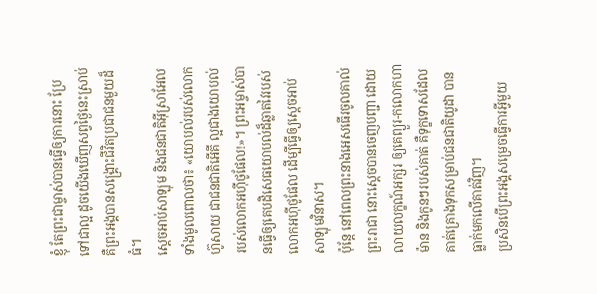ខ្ញុំ តែព្រះជាម្ចាស់បានធ្វើឲ្យការនោះ ប្រែទៅជាល្អ ដូចយើងឃើញសព្វថ្ងៃនេះស្រាប់ គឺព្រះអង្គបានសង្គ្រោះជីវិតប្រជាជនមួយដ៏ធំ។
ស្ដេចអាប់សាឡុម និងជនជាតិអ៊ីស្រាអែលទាំងមូលពោលថា៖ «យោបល់របស់លោកហ៊ូសាយ ជាជនជាតិអើគី ល្អជាងយោបល់របស់លោកអហ៊ីថូផែល!»។ ព្រះអម្ចាស់បានធ្វើឲ្យគេបដិសេធយោបល់ដ៏ឆ្លាតវៃរបស់លោកអហ៊ីថូផែល ដើម្បីធ្វើឲ្យស្ដេចអាប់សាឡុមវិនាស។
ប៉ុន្តែ នៅពេលព្រះនាងអេសធើរចូលគាល់ព្រះរាជា នោះស្ដេចបានចេញបញ្ជា ដោយលាយលក្ខណ៍អក្សរ ឲ្យគេព្យួរ-កលោកហាម៉ាន និងកូនៗរបស់គាត់ គឺទុក្ខទោសដែលគាត់គ្រោងទុកសម្រាប់ជនជាតិយូដា បានធ្លាក់មកលើគាត់វិញ។
ប្រសិនបើព្រះអង្គសម្រេចធ្វើការអ្វីមួយ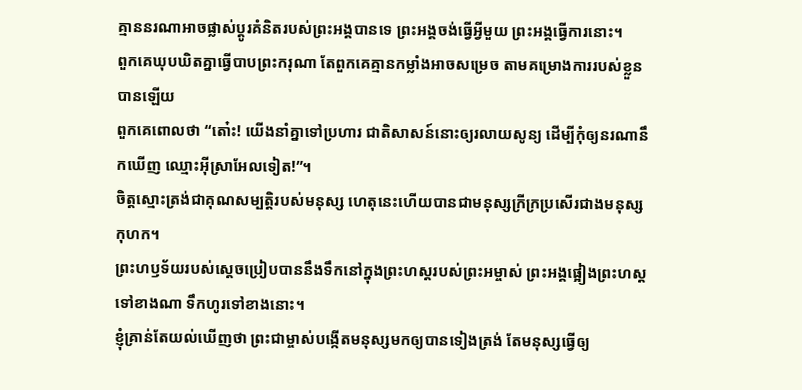គ្មាននរណាអាចផ្លាស់ប្ដូរគំនិតរបស់ព្រះអង្គបានទេ ព្រះអង្គចង់ធ្វើអ្វីមួយ ព្រះអង្គធ្វើការនោះ។
ពួកគេឃុបឃិតគ្នាធ្វើបាបព្រះករុណា តែពួកគេគ្មានកម្លាំងអាចសម្រេច តាមគម្រោងការរបស់ខ្លួនបានឡើយ
ពួកគេពោលថា “តោ៎ះ! យើងនាំគ្នាទៅប្រហារ ជាតិសាសន៍នោះឲ្យរលាយសូន្យ ដើម្បីកុំឲ្យនរណានឹកឃើញ ឈ្មោះអ៊ីស្រាអែលទៀត!”។
ចិត្តស្មោះត្រង់ជាគុណសម្បត្តិរបស់មនុស្ស ហេតុនេះហើយបានជាមនុស្សក្រីក្រប្រសើរជាងមនុស្សកុហក។
ព្រះហឫទ័យរបស់ស្ដេចប្រៀបបាននឹងទឹកនៅក្នុងព្រះហស្ដរបស់ព្រះអម្ចាស់ ព្រះអង្គផ្អៀងព្រះហស្ដទៅខាងណា ទឹកហូរទៅខាងនោះ។
ខ្ញុំគ្រាន់តែយល់ឃើញថា ព្រះជាម្ចាស់បង្កើតមនុស្សមកឲ្យបានទៀងត្រង់ តែមនុស្សធ្វើឲ្យ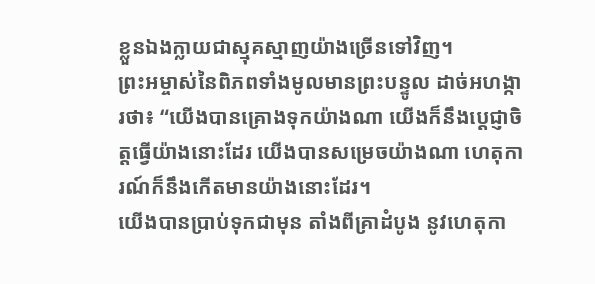ខ្លួនឯងក្លាយជាស្មុគស្មាញយ៉ាងច្រើនទៅវិញ។
ព្រះអម្ចាស់នៃពិភពទាំងមូលមានព្រះបន្ទូល ដាច់អហង្ការថា៖ “យើងបានគ្រោងទុកយ៉ាងណា យើងក៏នឹងប្ដេជ្ញាចិត្តធ្វើយ៉ាងនោះដែរ យើងបានសម្រេចយ៉ាងណា ហេតុការណ៍ក៏នឹងកើតមានយ៉ាងនោះដែរ។
យើងបានប្រាប់ទុកជាមុន តាំងពីគ្រាដំបូង នូវហេតុកា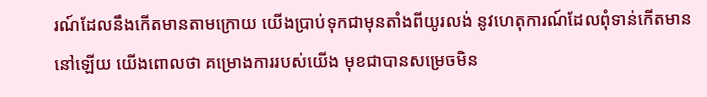រណ៍ដែលនឹងកើតមានតាមក្រោយ យើងប្រាប់ទុកជាមុនតាំងពីយូរលង់ នូវហេតុការណ៍ដែលពុំទាន់កើតមាននៅឡើយ យើងពោលថា គម្រោងការរបស់យើង មុខជាបានសម្រេចមិន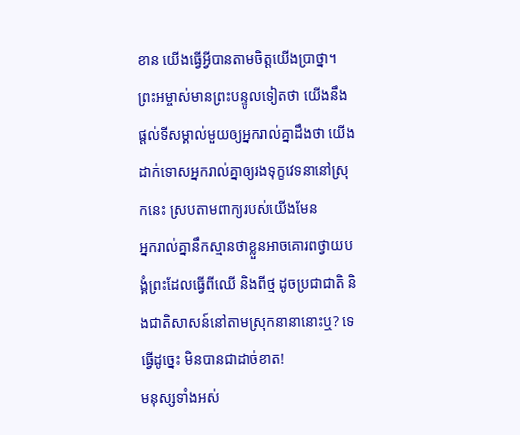ខាន យើងធ្វើអ្វីបានតាមចិត្តយើងប្រាថ្នា។
ព្រះអម្ចាស់មានព្រះបន្ទូលទៀតថា យើងនឹងផ្ដល់ទីសម្គាល់មួយឲ្យអ្នករាល់គ្នាដឹងថា យើងដាក់ទោសអ្នករាល់គ្នាឲ្យរងទុក្ខវេទនានៅស្រុកនេះ ស្របតាមពាក្យរបស់យើងមែន
អ្នករាល់គ្នានឹកស្មានថាខ្លួនអាចគោរពថ្វាយបង្គំព្រះដែលធ្វើពីឈើ និងពីថ្ម ដូចប្រជាជាតិ និងជាតិសាសន៍នៅតាមស្រុកនានានោះឬ? ទេ ធ្វើដូច្នេះ មិនបានជាដាច់ខាត!
មនុស្សទាំងអស់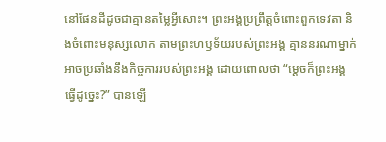នៅផែនដីដូចជាគ្មានតម្លៃអ្វីសោះ។ ព្រះអង្គប្រព្រឹត្តចំពោះពួកទេវតា និងចំពោះមនុស្សលោក តាមព្រះហឫទ័យរបស់ព្រះអង្គ គ្មាននរណាម្នាក់អាចប្រឆាំងនឹងកិច្ចការរបស់ព្រះអង្គ ដោយពោលថា “ម្ដេចក៏ព្រះអង្គធ្វើដូច្នេះ?” បានឡើ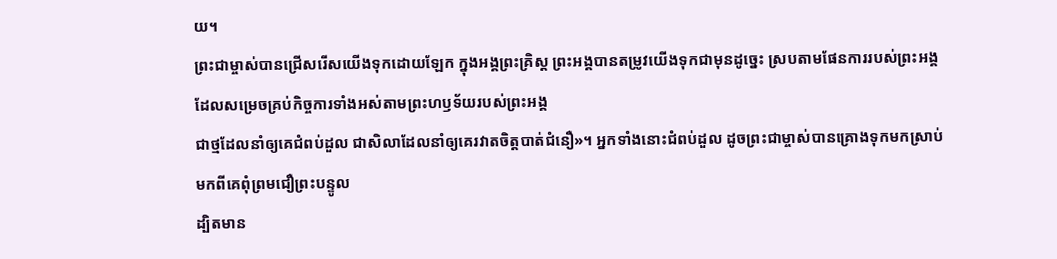យ។
ព្រះជាម្ចាស់បានជ្រើសរើសយើងទុកដោយឡែក ក្នុងអង្គព្រះគ្រិស្ត ព្រះអង្គបានតម្រូវយើងទុកជាមុនដូច្នេះ ស្របតាមផែនការរបស់ព្រះអង្គ ដែលសម្រេចគ្រប់កិច្ចការទាំងអស់តាមព្រះហឫទ័យរបស់ព្រះអង្គ
ជាថ្មដែលនាំឲ្យគេជំពប់ដួល ជាសិលាដែលនាំឲ្យគេរវាតចិត្តបាត់ជំនឿ»។ អ្នកទាំងនោះជំពប់ដួល ដូចព្រះជាម្ចាស់បានគ្រោងទុកមកស្រាប់ មកពីគេពុំព្រមជឿព្រះបន្ទូល
ដ្បិតមាន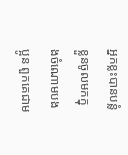អ្នកខ្លះបានបន្លំខ្លួនចូលមកក្នុងចំណោមបងប្អូន ពួកគេជាម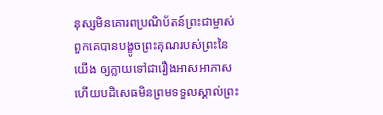នុស្សមិនគោរពប្រណិប័តន៍ព្រះជាម្ចាស់ ពួកគេបានបង្ខូចព្រះគុណរបស់ព្រះនៃយើង ឲ្យក្លាយទៅជារឿងអាសអាភាស ហើយបដិសេធមិនព្រមទទួលស្គាល់ព្រះ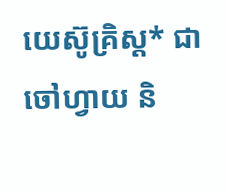យេស៊ូគ្រិស្ត* ជាចៅហ្វាយ និ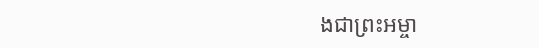ងជាព្រះអម្ចា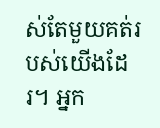ស់តែមួយគត់របស់យើងដែរ។ អ្នក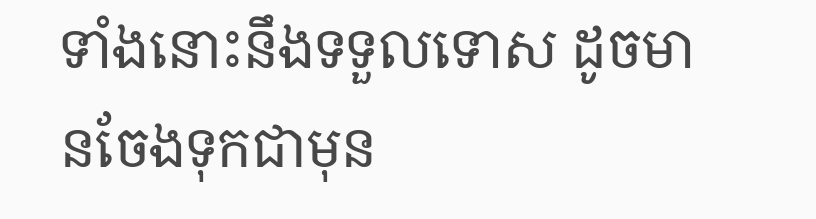ទាំងនោះនឹងទទួលទោស ដូចមានចែងទុកជាមុន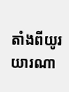តាំងពីយូរយារណា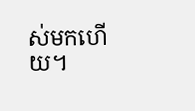ស់មកហើយ។